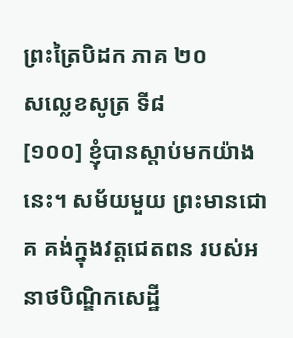ព្រះត្រៃបិដក ភាគ ២០
សល្លេខសូត្រ ទី៨
[១០០] ខ្ញុំបានស្តាប់មកយ៉ាងនេះ។ សម័យមួយ ព្រះមានជោគ គង់ក្នុងវត្តជេតពន របស់អនាថបិណ្ឌិកសេដ្ឋី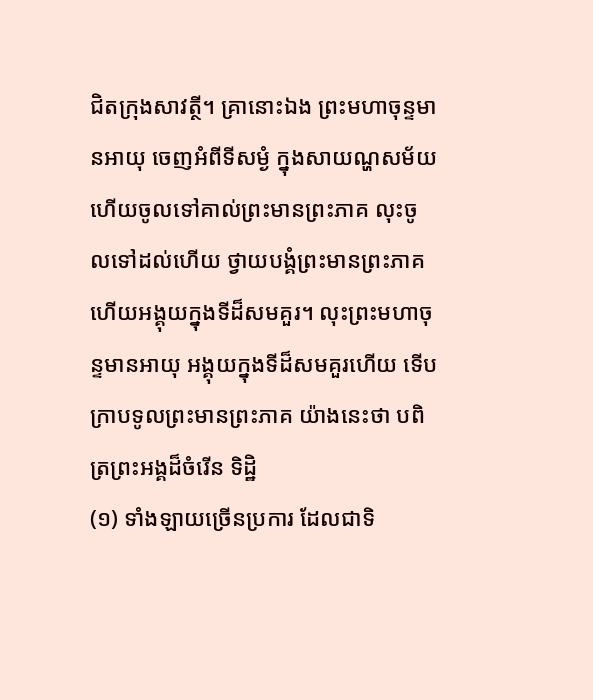ជិតក្រុងសាវត្ថី។ គ្រានោះឯង ព្រះមហាចុន្ទមានអាយុ ចេញអំពីទីសម្ងំ ក្នុងសាយណ្ហសម័យ ហើយចូលទៅគាល់ព្រះមានព្រះភាគ លុះចូលទៅដល់ហើយ ថ្វាយបង្គំព្រះមានព្រះភាគ ហើយអង្គុយក្នុងទីដ៏សមគួរ។ លុះព្រះមហាចុន្ទមានអាយុ អង្គុយក្នុងទីដ៏សមគួរហើយ ទើបក្រាបទូលព្រះមានព្រះភាគ យ៉ាងនេះថា បពិត្រព្រះអង្គដ៏ចំរើន ទិដ្ឋិ
(១) ទាំងឡាយច្រើនប្រការ ដែលជាទិ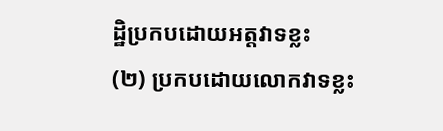ដ្ឋិប្រកបដោយអត្តវាទខ្លះ
(២) ប្រកបដោយលោកវាទខ្លះ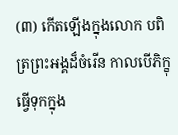(៣) កើតឡើងក្នុងលោក បពិត្រព្រះអង្គដ៏ចំរើន កាលបើភិក្ខុធ្វើទុកក្នុង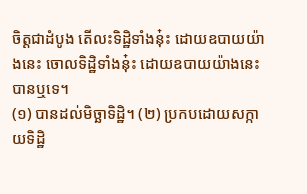ចិត្តជាដំបូង តើលះទិដ្ឋិទាំងនុ៎ះ ដោយឧបាយយ៉ាងនេះ ចោលទិដ្ឋិទាំងនុ៎ះ ដោយឧបាយយ៉ាងនេះ បានឬទេ។
(១) បានដល់មិច្ឆាទិដ្ឋិ។ (២) ប្រកបដោយសក្កាយទិដ្ឋិ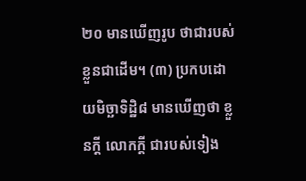២០ មានឃើញរូប ថាជារបស់ខ្លួនជាដើម។ (៣) ប្រកបដោយមិច្ឆាទិដ្ឋិ៨ មានឃើញថា ខ្លួនក្តី លោកក្តី ជារបស់ទៀង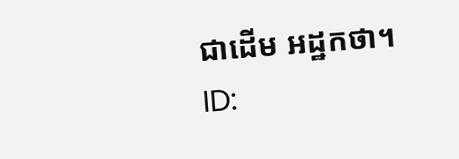ជាដើម អដ្ឋកថា។
ID: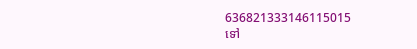636821333146115015
ទៅ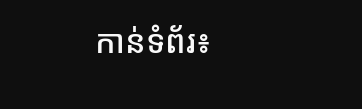កាន់ទំព័រ៖